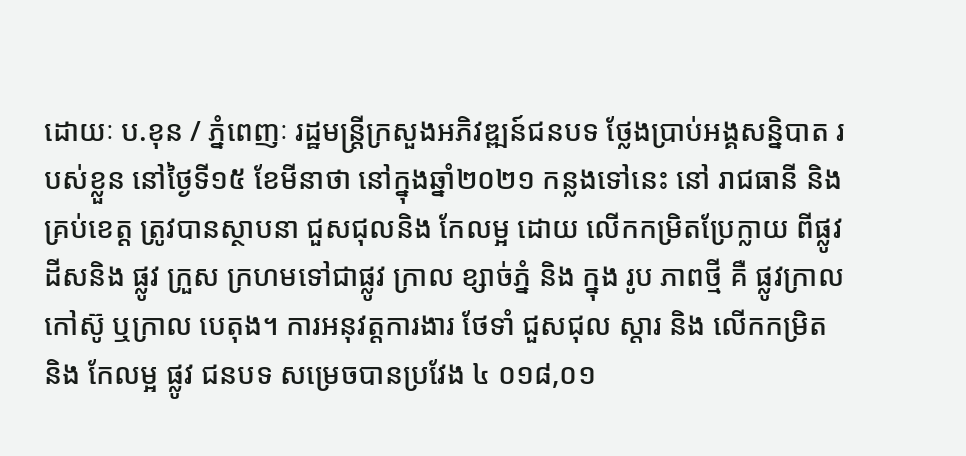ដោយៈ ប.ខុន / ភ្នំពេញៈ រដ្ឋមន្ត្រីក្រសួងអភិវឌ្ឍន៍ជនបទ ថ្លែងប្រាប់អង្គសន្និបាត របស់ខ្លួន នៅថ្ងៃទី១៥ ខែមីនាថា នៅក្នុងឆ្នាំ២០២១ កន្លងទៅនេះ នៅ រាជធានី និង គ្រប់ខេត្ត ត្រូវបានស្ថាបនា ជួសជុលនិង កែលម្អ ដោយ លើកកម្រិតប្រែក្លាយ ពីផ្លូវ ដីសនិង ផ្លូវ ក្រួស ក្រហមទៅជាផ្លូវ ក្រាល ខ្សាច់ភ្នំ និង ក្នុង រូប ភាពថ្មី គឺ ផ្លូវក្រាល កៅស៊ូ ឬក្រាល បេតុង។ ការអនុវត្តការងារ ថែទាំ ជួសជុល ស្តារ និង លើកកម្រិត និង កែលម្អ ផ្លូវ ជនបទ សម្រេចបានប្រវែង ៤ ០១៨,០១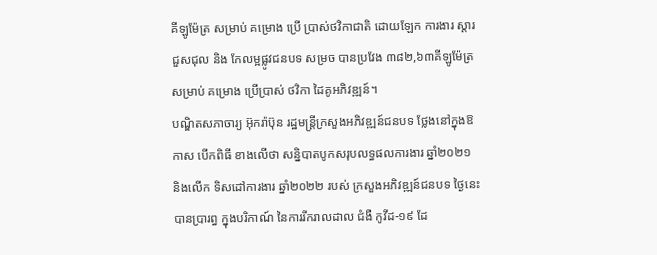គីឡូម៉ែត្រ សម្រាប់ គម្រោង ប្រើ ប្រាស់ថវិកាជាតិ ដោយឡែក ការងារ ស្តារ ជួសជុល និង កែលម្អផ្លូវជនបទ សម្រច បានប្រវែង ៣៨២,៦៣គីឡូម៉ែត្រ សម្រាប់ គម្រោង ប្រើប្រាស់ ថវិកា ដៃគូអភិវឌ្ឍន៍។
បណ្ឌិតសភាចារ្យ អ៊ុករ៉ាប៊ុន រដ្ឋមន្ត្រីក្រសួងអភិវឌ្ឍន៍ជនបទ ថ្លែងនៅក្នុងឱកាស បើកពិធី ខាងលើថា សន្និបាតបូកសរុបលទ្ធផលការងារ ឆ្នាំ២០២១ និងលើក ទិសដៅការងារ ឆ្នាំ២០២២ របស់ ក្រសួងអភិវឌ្ឍន៍ជនបទ ថ្ងៃនេះ បានប្រារព្ធ ក្នុងបរិកាណ៍ នៃការរីករាលដាល ជំងឺ កូវីដ-១៩ ដែ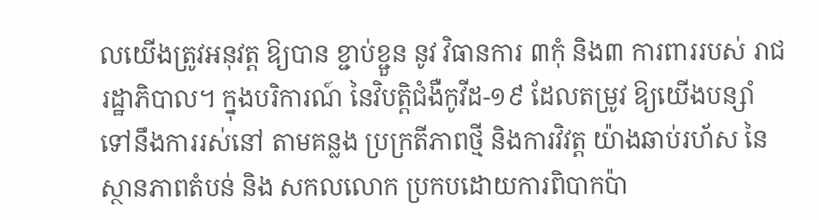លយើងត្រូវអនុវត្ត ឱ្យបាន ខ្ជាប់ខ្ជួន នូវ វិធានការ ៣កុំ និង៣ ការពាររបស់ រាជរដ្ឋាភិបាល។ ក្នុងបរិការណ៍ នៃវិបត្តិជំងឺកូវីដ-១៩ ដែលតម្រូវ ឱ្យយើងបន្សាំ ទៅនឹងការរស់នៅ តាមគន្លង ប្រក្រតីភាពថ្មី និងការវិវត្ត យ៉ាងឆាប់រហ័ស នៃស្ថានភាពតំបន់ និង សកលលោក ប្រកបដោយការពិបាកប៉ា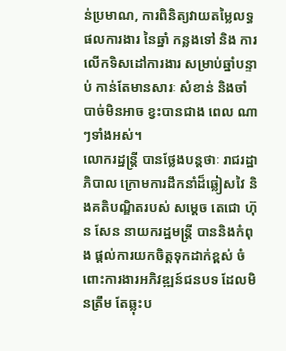ន់ប្រមាណ, ការពិនិត្យវាយតម្លៃលទ្ធផលការងារ នៃឆ្នាំ កន្លងទៅ និង ការលើកទិសដៅការងារ សម្រាប់ឆ្នាំបន្ទាប់ កាន់តែមានសារៈ សំខាន់ និងចាំបាច់មិនអាច ខ្វះបានជាង ពេល ណាៗទាំងអស់។
លោករដ្ឋន្ត្រី បានថ្លែងបន្តថាៈ រាជរដ្ឋាភិបាល ក្រោមការដឹកនាំដ៏ឆ្លៀសវៃ និងគតិបណ្ឌិតរបស់ សម្តេច តេជោ ហ៊ុន សែន នាយករដ្ឋមន្ត្រី បាននិងកំពុង ផ្តល់ការយកចិត្តទុកដាក់ខ្ពស់ ចំពោះការងារអភិវឌ្ឍន៍ជនបទ ដែលមិនត្រឹម តែឆ្លុះប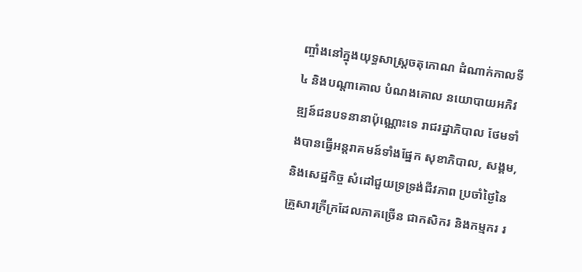ញ្ចាំងនៅក្នុងយុទ្ធសាស្ត្រចតុកោណ ដំណាក់កាលទី៤ និងបណ្តាគោល បំណងគោល នយោបាយអភិវឌ្ឍន៍ជនបទនានាប៉ុណ្ណោះទេ រាជរដ្ឋាភិបាល ថែមទាំងបានធ្វើអន្តរាគមន៍ទាំងផ្នែក សុខាភិបាល, សង្គម, និងសេដ្ឋកិច្ច សំដៅជួយទ្រទ្រង់ជីវភាព ប្រចាំថ្ងៃនៃគ្រួសារក្រីក្រដែលភាគច្រើន ជាកសិករ និងកម្មករ រ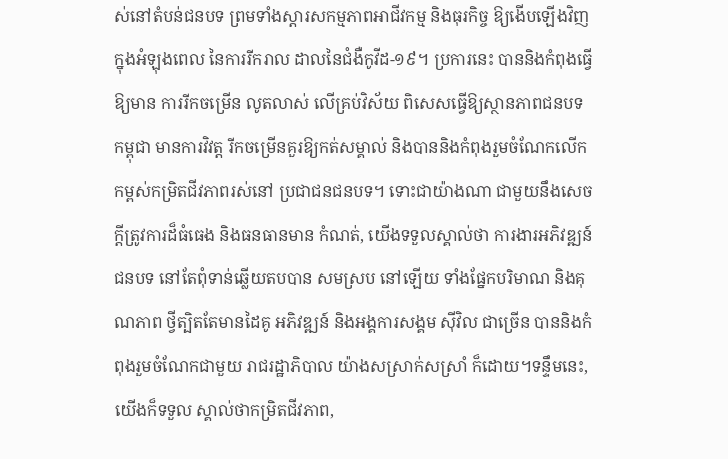ស់នៅតំបន់ជនបទ ព្រមទាំងស្តារសកម្មភាពអាជីវកម្ម និងធុរកិច្ច ឱ្យងើបឡើងវិញ ក្នុងអំឡុងពេល នៃការរីករាល ដាលនៃជំងឺកូវីដ-១៩។ ប្រការនេះ បាននិងកំពុងធ្វើ ឱ្យមាន ការរីកចម្រើន លូតលាស់ លើគ្រប់វិស័យ ពិសេសធ្វើឱ្យស្ថានភាពជនបទកម្ពុជា មានការវិវត្ត រីកចម្រើនគួរឱ្យកត់សម្គាល់ និងបាននិងកំពុងរួមចំណែកលើក កម្ពស់កម្រិតជីវភាពរស់នៅ ប្រជាជនជនបទ។ ទោះជាយ៉ាងណា ជាមួយនឹងសេចក្តីត្រូវការដ៏ធំធេង និងធនធានមាន កំណត់, យើងទទួលស្គាល់ថា ការងារអភិវឌ្ឍន៍ជនបទ នៅតែពុំទាន់ឆ្លើយតបបាន សមស្រប នៅឡើយ ទាំងផ្នែកបរិមាណ និងគុណភាព ថ្វីត្បិតតែមានដៃគូ អភិវឌ្ឍន៍ និងអង្គការសង្គម ស៊ីវិល ជាច្រើន បាននិងកំពុងរួមចំណែកជាមួយ រាជរដ្ឋាភិបាល យ៉ាងសស្រាក់សស្រាំ ក៏ដោយ។ទន្ទឹមនេះ, យើងក៏ទទួល ស្គាល់ថាកម្រិតជីវភាព,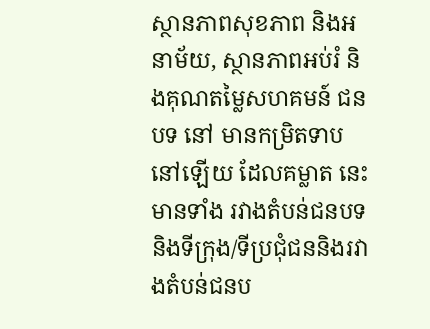ស្ថានភាពសុខភាព និងអនាម័យ, ស្ថានភាពអប់រំ និងគុណតម្លៃសហគមន៍ ជនបទ នៅ មានកម្រិតទាបនៅឡើយ ដែលគម្លាត នេះ មានទាំង រវាងតំបន់ជនបទនិងទីក្រុង/ទីប្រជុំជននិងរវាងតំបន់ជនប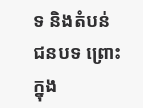ទ និងតំបន់ ជនបទ ព្រោះក្នុង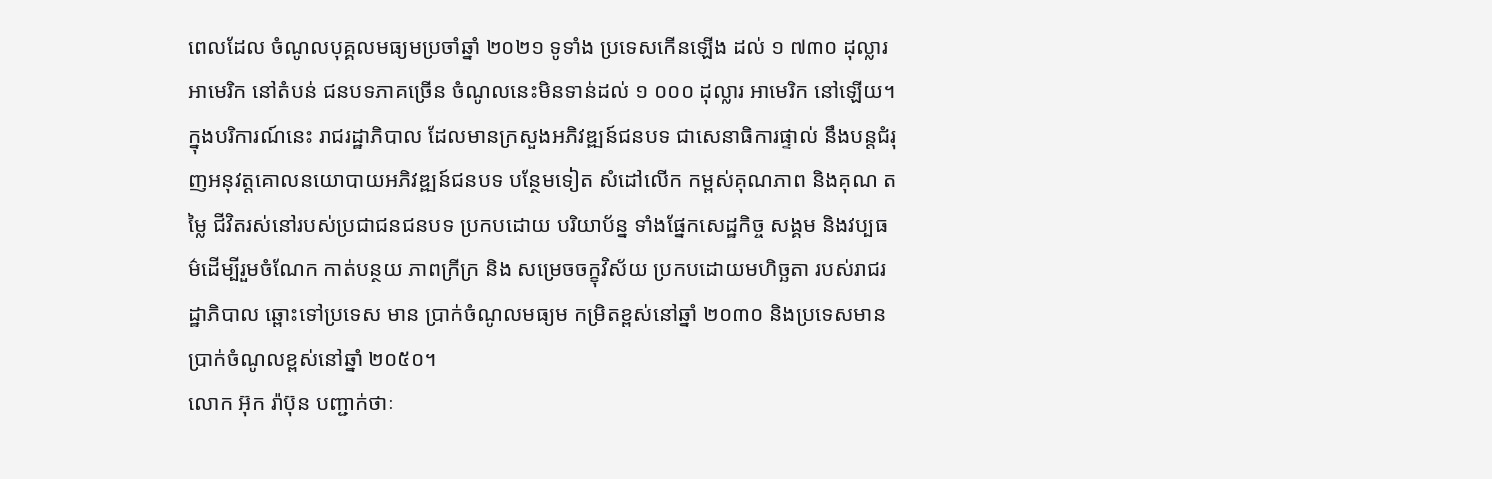ពេលដែល ចំណូលបុគ្គលមធ្យមប្រចាំឆ្នាំ ២០២១ ទូទាំង ប្រទេសកើនឡើង ដល់ ១ ៧៣០ ដុល្លារអាមេរិក នៅតំបន់ ជនបទភាគច្រើន ចំណូលនេះមិនទាន់ដល់ ១ ០០០ ដុល្លារ អាមេរិក នៅឡើយ។ ក្នុងបរិការណ៍នេះ រាជរដ្ឋាភិបាល ដែលមានក្រសួងអភិវឌ្ឍន៍ជនបទ ជាសេនាធិការផ្ទាល់ នឹងបន្តជំរុញអនុវត្តគោលនយោបាយអភិវឌ្ឍន៍ជនបទ បន្ថែមទៀត សំដៅលើក កម្ពស់គុណភាព និងគុណ តម្លៃ ជីវិតរស់នៅរបស់ប្រជាជនជនបទ ប្រកបដោយ បរិយាប័ន្ន ទាំងផ្នែកសេដ្ឋកិច្ច សង្គម និងវប្បធម៌ដើម្បីរួមចំណែក កាត់បន្ថយ ភាពក្រីក្រ និង សម្រេចចក្ខុវិស័យ ប្រកបដោយមហិច្ឆតា របស់រាជរដ្ឋាភិបាល ឆ្ពោះទៅប្រទេស មាន ប្រាក់ចំណូលមធ្យម កម្រិតខ្ពស់នៅឆ្នាំ ២០៣០ និងប្រទេសមានប្រាក់ចំណូលខ្ពស់នៅឆ្នាំ ២០៥០។
លោក អ៊ុក រ៉ាប៊ុន បញ្ជាក់ថាៈ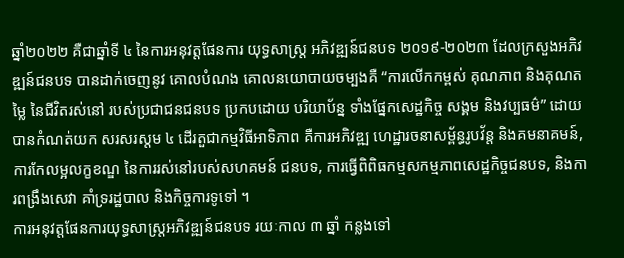ឆ្នាំ២០២២ គឺជាឆ្នាំទី ៤ នៃការអនុវត្តផែនការ យុទ្ធសាស្ត្រ អភិវឌ្ឍន៍ជនបទ ២០១៩-២០២៣ ដែលក្រសួងអភិវឌ្ឍន៍ជនបទ បានដាក់ចេញនូវ គោលបំណង គោលនយោបាយចម្បងគឺ “ការលើកកម្ពស់ គុណភាព និងគុណតម្លៃ នៃជីវិតរស់នៅ របស់ប្រជាជនជនបទ ប្រកបដោយ បរិយាប័ន្ន ទាំងផ្នែកសេដ្ឋកិច្ច សង្គម និងវប្បធម៌” ដោយបានកំណត់យក សរសរស្តម ៤ ដើរតួជាកម្មវិធីអាទិភាព គឺការអភិវឌ្ឍ ហេដ្ឋារចនាសម្ព័ន្ធរូបវ័ន្ត និងគមនាគមន៍, ការកែលម្អលក្ខខណ្ឌ នៃការរស់នៅរបស់សហគមន៍ ជនបទ, ការធ្វើពិពិធកម្មសកម្មភាពសេដ្ឋកិច្ចជនបទ, និងការពង្រឹងសេវា គាំទ្ររដ្ឋបាល និងកិច្ចការទូទៅ ។
ការអនុវត្តផែនការយុទ្ធសាស្ត្រអភិវឌ្ឍន៍ជនបទ រយៈកាល ៣ ឆ្នាំ កន្លងទៅ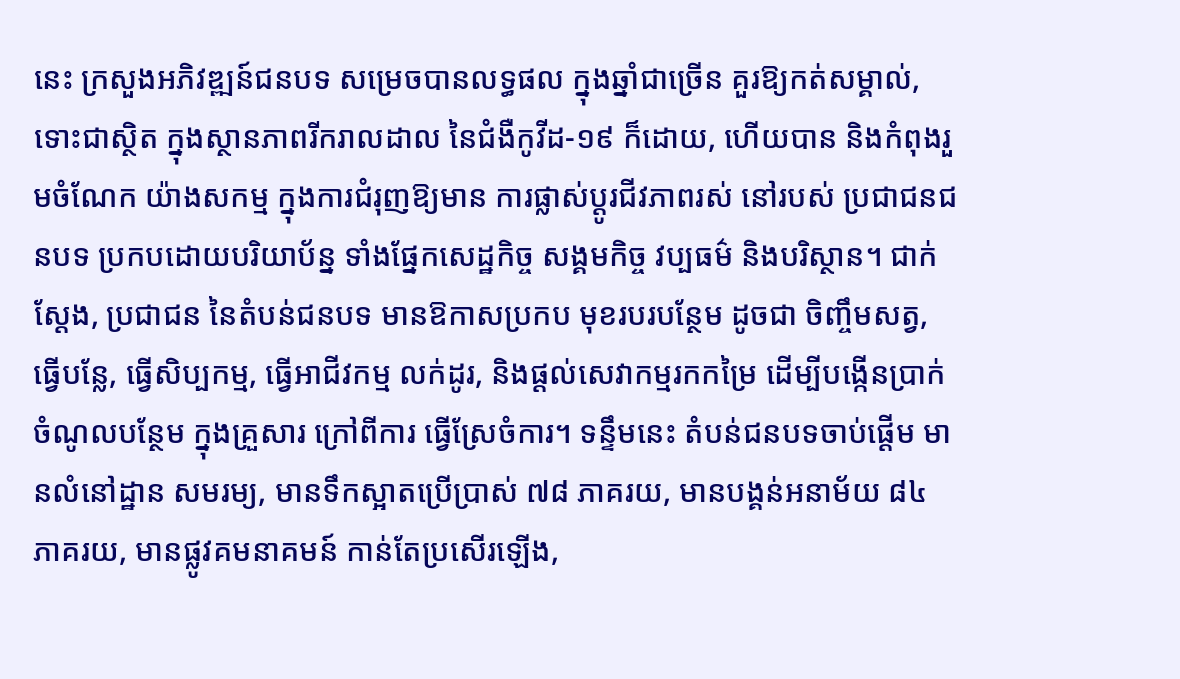នេះ ក្រសួងអភិវឌ្ឍន៍ជនបទ សម្រេចបានលទ្ធផល ក្នុងឆ្នាំជាច្រើន គួរឱ្យកត់សម្គាល់, ទោះជាស្ថិត ក្នុងស្ថានភាពរីករាលដាល នៃជំងឺកូវីដ-១៩ ក៏ដោយ, ហើយបាន និងកំពុងរួមចំណែក យ៉ាងសកម្ម ក្នុងការជំរុញឱ្យមាន ការផ្លាស់ប្តូរជីវភាពរស់ នៅរបស់ ប្រជាជនជនបទ ប្រកបដោយបរិយាប័ន្ន ទាំងផ្នែកសេដ្ឋកិច្ច សង្គមកិច្ច វប្បធម៌ និងបរិស្ថាន។ ជាក់ស្តែង, ប្រជាជន នៃតំបន់ជនបទ មានឱកាសប្រកប មុខរបរបន្ថែម ដូចជា ចិញ្ចឹមសត្វ, ធ្វើបន្លែ, ធ្វើសិប្បកម្ម, ធ្វើអាជីវកម្ម លក់ដូរ, និងផ្តល់សេវាកម្មរកកម្រៃ ដើម្បីបង្កើនប្រាក់ចំណូលបន្ថែម ក្នុងគ្រួសារ ក្រៅពីការ ធ្វើស្រែចំការ។ ទន្ទឹមនេះ តំបន់ជនបទចាប់ផ្តើម មានលំនៅដ្ឋាន សមរម្យ, មានទឹកស្អាតប្រើប្រាស់ ៧៨ ភាគរយ, មានបង្គន់អនាម័យ ៨៤ ភាគរយ, មានផ្លូវគមនាគមន៍ កាន់តែប្រសើរឡើង,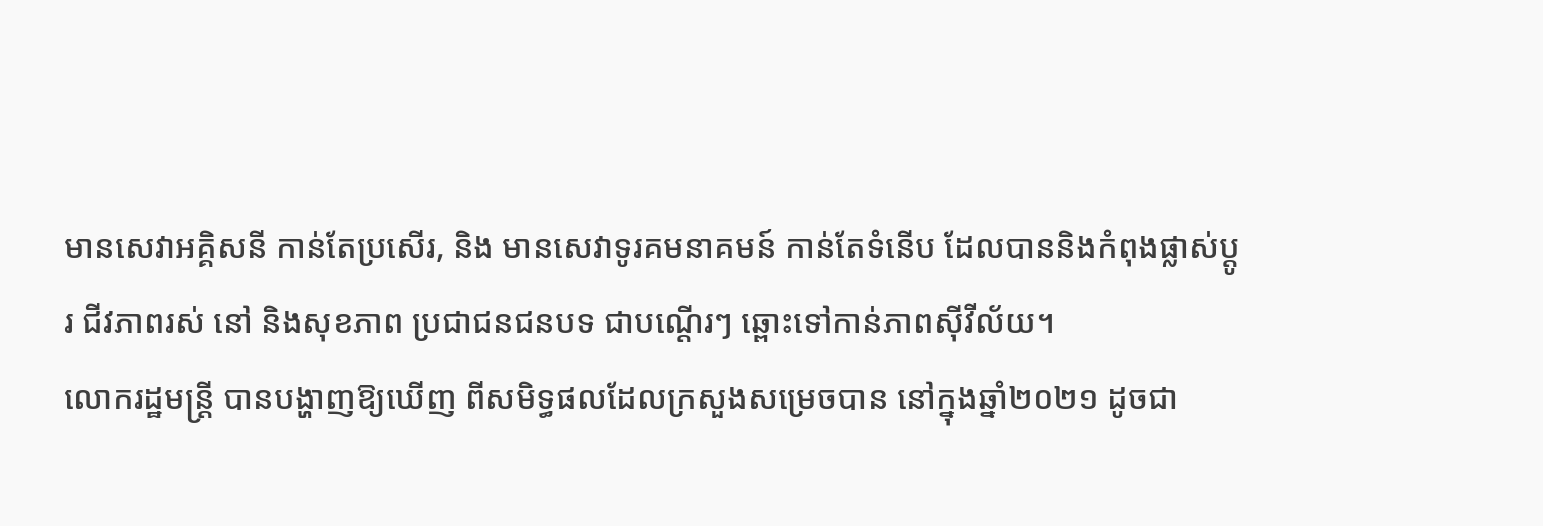មានសេវាអគ្គិសនី កាន់តែប្រសើរ, និង មានសេវាទូរគមនាគមន៍ កាន់តែទំនើប ដែលបាននិងកំពុងផ្លាស់ប្តូរ ជីវភាពរស់ នៅ និងសុខភាព ប្រជាជនជនបទ ជាបណ្តើរៗ ឆ្ពោះទៅកាន់ភាពស៊ីវីល័យ។
លោករដ្ឋមន្ត្រី បានបង្ហាញឱ្យឃើញ ពីសមិទ្ធផលដែលក្រសួងសម្រេចបាន នៅក្នុងឆ្នាំ២០២១ ដូចជា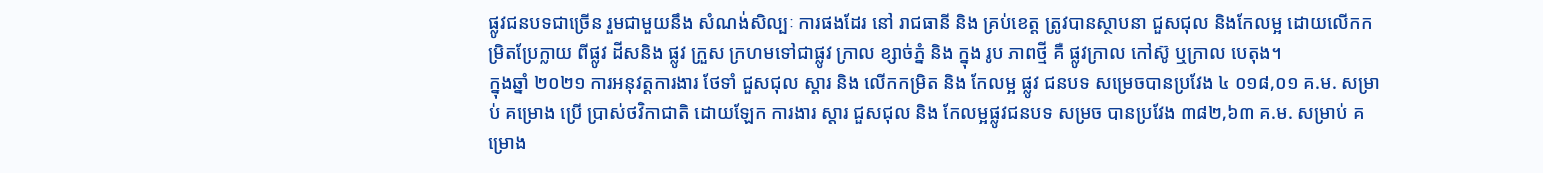ផ្លូវជនបទជាច្រើន រួមជាមួយនឹង សំណង់សិល្បៈ ការផងដែរ នៅ រាជធានី និង គ្រប់ខេត្ត ត្រូវបានស្ថាបនា ជួសជុល និងកែលម្អ ដោយលើកកម្រិតប្រែក្លាយ ពីផ្លូវ ដីសនិង ផ្លូវ ក្រួស ក្រហមទៅជាផ្លូវ ក្រាល ខ្សាច់ភ្នំ និង ក្នុង រូប ភាពថ្មី គឺ ផ្លូវក្រាល កៅស៊ូ ឬក្រាល បេតុង។
ក្នុងឆ្នាំ ២០២១ ការអនុវត្តការងារ ថែទាំ ជួសជុល ស្តារ និង លើកកម្រិត និង កែលម្អ ផ្លូវ ជនបទ សម្រេចបានប្រវែង ៤ ០១៨,០១ គ.ម. សម្រាប់ គម្រោង ប្រើ ប្រាស់ថវិកាជាតិ ដោយឡែក ការងារ ស្តារ ជួសជុល និង កែលម្អផ្លូវជនបទ សម្រច បានប្រវែង ៣៨២,៦៣ គ.ម. សម្រាប់ គម្រោង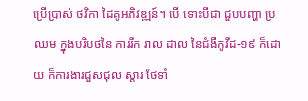ប្រើប្រាស់ ថវិកា ដៃគូអភិវឌ្ឍន៍។ បើ ទោះបីជា ជួបបញ្ហា ប្រឈម ក្នុងបរិបថនៃ ការរីក រាល ដាល នៃជំងឺកូវីដ-១៩ ក៏ដោយ ក៏ការងារជួសជុល ស្តារ ថែទាំ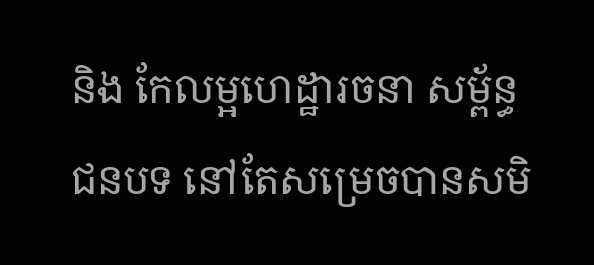និង កែលម្អហេដ្ឋារចនា សម្ព័ន្ធជនបទ នៅតែសម្រេចបានសមិ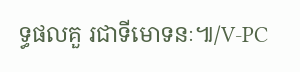ទ្ធផលគួ រជាទីមោទនៈ៕/V-PC